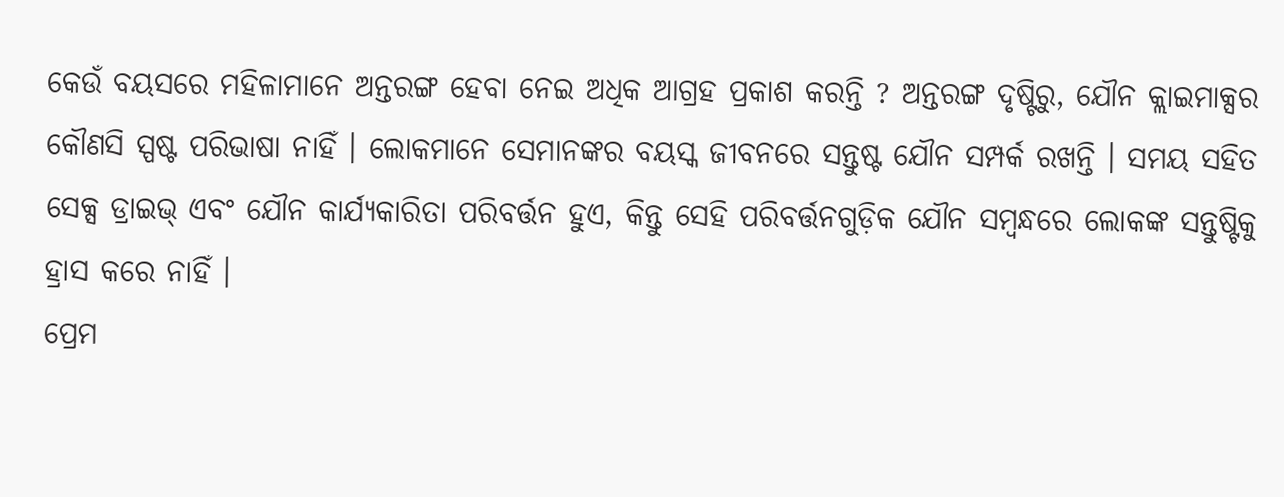କେଉଁ ବୟସରେ ମହିଳାମାନେ ଅନ୍ତରଙ୍ଗ ହେବା ନେଇ ଅଧିକ ଆଗ୍ରହ ପ୍ରକାଶ କରନ୍ତି ? ଅନ୍ତରଙ୍ଗ ଦୃଷ୍ଟିରୁ, ଯୌନ କ୍ଲାଇମାକ୍ସର କୌଣସି ସ୍ପଷ୍ଟ ପରିଭାଷା ନାହିଁ । ଲୋକମାନେ ସେମାନଙ୍କର ବୟସ୍କ ଜୀବନରେ ସନ୍ତୁଷ୍ଟ ଯୌନ ସମ୍ପର୍କ ରଖନ୍ତି । ସମୟ ସହିତ ସେକ୍ସ ଡ୍ରାଇଭ୍ ଏବଂ ଯୌନ କାର୍ଯ୍ୟକାରିତା ପରିବର୍ତ୍ତନ ହୁଏ, କିନ୍ତୁ ସେହି ପରିବର୍ତ୍ତନଗୁଡ଼ିକ ଯୌନ ସମ୍ବନ୍ଧରେ ଲୋକଙ୍କ ସନ୍ତୁଷ୍ଟିକୁ ହ୍ରାସ କରେ ନାହିଁ ।
ପ୍ରେମ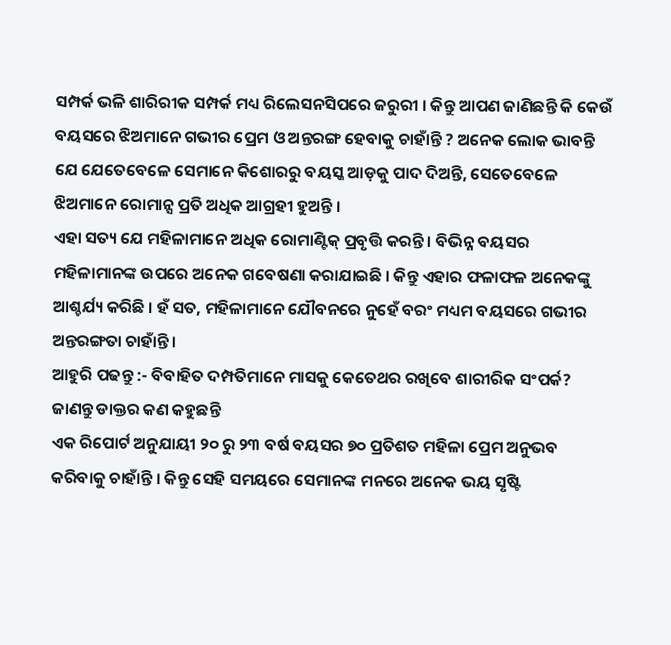ସମ୍ପର୍କ ଭଳି ଶାରିରୀକ ସମ୍ପର୍କ ମଧ୍ୟ ରିଲେସନସିପରେ ଜରୁରୀ । କିନ୍ତୁ ଆପଣ ଜାଣିଛନ୍ତି କି କେଉଁ ବୟସରେ ଝିଅମାନେ ଗଭୀର ପ୍ରେମ ଓ ଅନ୍ତରଙ୍ଗ ହେବାକୁ ଚାହାଁନ୍ତି ? ଅନେକ ଲୋକ ଭାବନ୍ତି ଯେ ଯେତେବେଳେ ସେମାନେ କିଶୋରରୁ ବୟସ୍କ ଆଡ଼କୁ ପାଦ ଦିଅନ୍ତି, ସେତେବେଳେ ଝିଅମାନେ ରୋମାନ୍ସ ପ୍ରତି ଅଧିକ ଆଗ୍ରହୀ ହୁଅନ୍ତି ।
ଏହା ସତ୍ୟ ଯେ ମହିଳାମାନେ ଅଧିକ ରୋମାଣ୍ଟିକ୍ ପ୍ରବୃତ୍ତି କରନ୍ତି । ବିଭିନ୍ନ ବୟସର ମହିଳାମାନଙ୍କ ଉପରେ ଅନେକ ଗବେଷଣା କରାଯାଇଛି । କିନ୍ତୁ ଏହାର ଫଳାଫଳ ଅନେକଙ୍କୁ ଆଶ୍ଚର୍ଯ୍ୟ କରିଛି । ହଁ ସତ, ମହିଳାମାନେ ଯୌବନରେ ନୁହେଁ ବରଂ ମଧ୍ୟମ ବୟସରେ ଗଭୀର ଅନ୍ତରଙ୍ଗତା ଚାହାଁନ୍ତି ।
ଆହୁରି ପଢନ୍ତୁ :- ବିବାହିତ ଦମ୍ପତିମାନେ ମାସକୁ କେତେଥର ରଖିବେ ଶାରୀରିକ ସଂପର୍କ? ଜାଣନ୍ତୁ ଡାକ୍ତର କଣ କହୁଛନ୍ତି
ଏକ ରିପୋର୍ଟ ଅନୁଯାୟୀ ୨୦ ରୁ ୨୩ ବର୍ଷ ବୟସର ୭୦ ପ୍ରତିଶତ ମହିଳା ପ୍ରେମ ଅନୁଭବ କରିବାକୁ ଚାହାଁନ୍ତି । କିନ୍ତୁ ସେହି ସମୟରେ ସେମାନଙ୍କ ମନରେ ଅନେକ ଭୟ ସୃଷ୍ଟି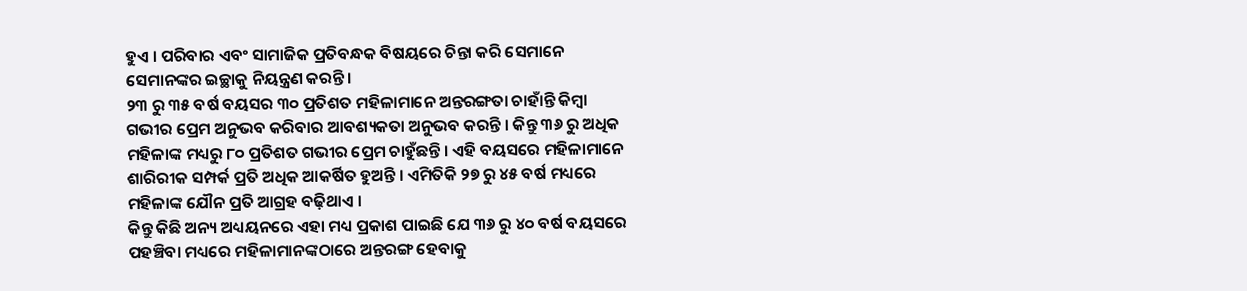ହୁଏ । ପରିବାର ଏବଂ ସାମାଜିକ ପ୍ରତିବନ୍ଧକ ବିଷୟରେ ଚିନ୍ତା କରି ସେମାନେ ସେମାନଙ୍କର ଇଚ୍ଛାକୁ ନିୟନ୍ତ୍ରଣ କରନ୍ତି ।
୨୩ ରୁ ୩୫ ବର୍ଷ ବୟସର ୩୦ ପ୍ରତିଶତ ମହିଳାମାନେ ଅନ୍ତରଙ୍ଗତା ଚାହାଁନ୍ତି କିମ୍ବା ଗଭୀର ପ୍ରେମ ଅନୁଭବ କରିବାର ଆବଶ୍ୟକତା ଅନୁଭବ କରନ୍ତି । କିନ୍ତୁ ୩୬ ରୁ ଅଧିକ ମହିଳାଙ୍କ ମଧ୍ୟରୁ ୮୦ ପ୍ରତିଶତ ଗଭୀର ପ୍ରେମ ଚାହୁଁଛନ୍ତି । ଏହି ବୟସରେ ମହିଳାମାନେ ଶାରିରୀକ ସମ୍ପର୍କ ପ୍ରତି ଅଧିକ ଆକର୍ଷିତ ହୁଅନ୍ତି । ଏମିତିକି ୨୭ ରୁ ୪୫ ବର୍ଷ ମଧ୍ୟରେ ମହିଳାଙ୍କ ଯୌନ ପ୍ରତି ଆଗ୍ରହ ବଢ଼ିଥାଏ ।
କିନ୍ତୁ କିଛି ଅନ୍ୟ ଅଧ୍ୟୟନରେ ଏହା ମଧ୍ୟ ପ୍ରକାଶ ପାଇଛି ଯେ ୩୬ ରୁ ୪୦ ବର୍ଷ ବୟସରେ ପହଞ୍ଚିବା ମଧ୍ୟରେ ମହିଳାମାନଙ୍କଠାରେ ଅନ୍ତରଙ୍ଗ ହେବାକୁ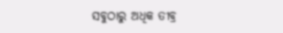ସବୁଠାରୁ ଅଧିକ ତୀବ୍ର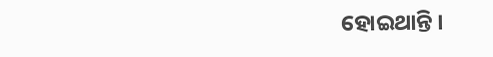ହୋଇଥାନ୍ତି ।